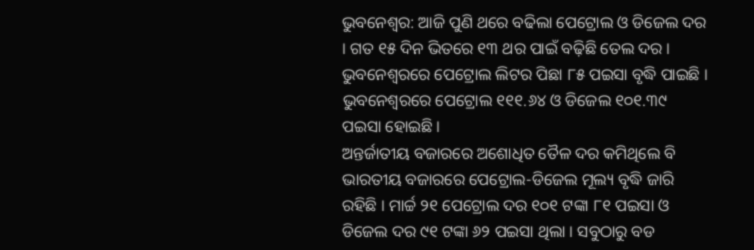ଭୁବନେଶ୍ୱର: ଆଜି ପୁଣି ଥରେ ବଢିଲା ପେଟ୍ରୋଲ ଓ ଡିଜେଲ ଦର । ଗତ ୧୫ ଦିନ ଭିତରେ ୧୩ ଥର ପାଇଁ ବଢ଼ିଛି ତେଲ ଦର । ଭୁବନେଶ୍ୱରରେ ପେଟ୍ରୋଲ ଲିଟର ପିଛା ୮୫ ପଇସା ବୃଦ୍ଧି ପାଇଛି । ଭୁବନେଶ୍ୱରରେ ପେଟ୍ରୋଲ ୧୧୧.୬୪ ଓ ଡିଜେଲ ୧୦୧.୩୯ ପଇସା ହୋଇଛି ।
ଅନ୍ତର୍ଜାତୀୟ ବଜାରରେ ଅଶୋଧିତ ତୈଳ ଦର କମିଥିଲେ ବି ଭାରତୀୟ ବଜାରରେ ପେଟ୍ରୋଲ-ଡିଜେଲ ମୂଲ୍ୟ ବୃଦ୍ଧି ଜାରି ରହିଛି । ମାର୍ଚ୍ଚ ୨୧ ପେଟ୍ରୋଲ ଦର ୧୦୧ ଟଙ୍କା ୮୧ ପଇସା ଓ ଡିଜେଲ ଦର ୯୧ ଟଙ୍କା ୬୨ ପଇସା ଥିଲା । ସବୁଠାରୁ ବଡ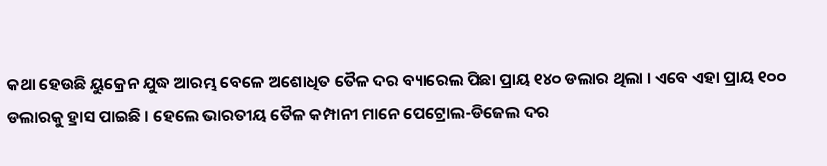କଥା ହେଉଛି ୟୁକ୍ରେନ ଯୁଦ୍ଧ ଆରମ୍ଭ ବେଳେ ଅଶୋଧିତ ତୈଳ ଦର ବ୍ୟାରେଲ ପିଛା ପ୍ରାୟ ୧୪୦ ଡଲାର ଥିଲା । ଏବେ ଏହା ପ୍ରାୟ ୧୦୦ ଡଲାରକୁ ହ୍ରାସ ପାଇଛି । ହେଲେ ଭାରତୀୟ ତୈଳ କମ୍ପାନୀ ମାନେ ପେଟ୍ରୋଲ-ଡିଜେଲ ଦର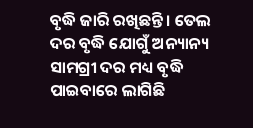ବୃଦ୍ଧି ଜାରି ରଖିଛନ୍ତି । ତେଲ ଦର ବୃଦ୍ଧି ଯୋଗୁଁ ଅନ୍ୟାନ୍ୟ ସାମଗ୍ରୀ ଦର ମଧ୍ୟ ବୃଦ୍ଧି ପାଇବାରେ ଲାଗିଛି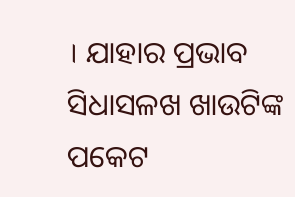। ଯାହାର ପ୍ରଭାବ ସିଧାସଳଖ ଖାଉଟିଙ୍କ ପକେଟ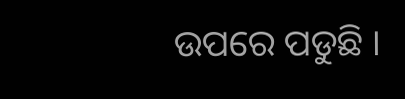ଉପରେ ପଡୁଛି ।